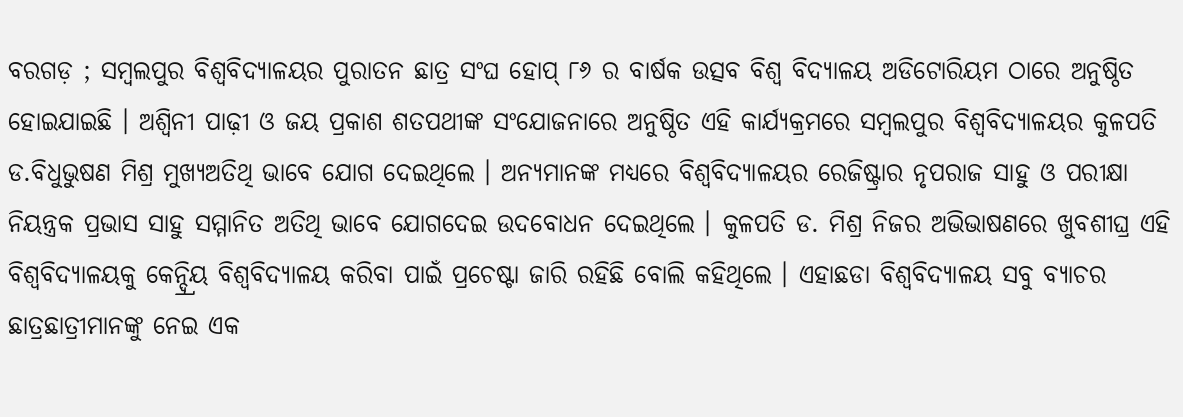ବରଗଡ଼ ; ସମ୍ବଲପୁର ବିଶ୍ୱବିଦ୍ୟାଳୟର ପୁରାତନ ଛାତ୍ର ସଂଘ ହୋପ୍ ୮୬ ର ବାର୍ଷକ ଉତ୍ସବ ବିଶ୍ୱ ବିଦ୍ୟାଳୟ ଅଡିଟୋରିୟମ ଠାରେ ଅନୁଷ୍ଠିତ ହୋଇଯାଇଛି । ଅଶ୍ୱିନୀ ପାଢ଼ୀ ଓ ଜୟ ପ୍ରକାଶ ଶତପଥୀଙ୍କ ସଂଯୋଜନାରେ ଅନୁଷ୍ଠିତ ଏହି କାର୍ଯ୍ୟକ୍ରମରେ ସମ୍ବଲପୁର ବିଶ୍ୱବିଦ୍ୟାଳୟର କୁଳପତି ଡ.ବିଧୁଭୁଷଣ ମିଶ୍ର ମୁଖ୍ୟଅତିଥି ଭାବେ ଯୋଗ ଦେଇଥିଲେ । ଅନ୍ୟମାନଙ୍କ ମଧ୍ୟରେ ବିଶ୍ୱବିଦ୍ୟାଳୟର ରେଜିଷ୍ଟ୍ରାର ନୃପରାଜ ସାହୁ ଓ ପରୀକ୍ଷା ନିୟନ୍ତ୍ରକ ପ୍ରଭାସ ସାହୁ ସମ୍ମାନିତ ଅତିଥି ଭାବେ ଯୋଗଦେଇ ଉଦବୋଧନ ଦେଇଥିଲେ । କୁଳପତି ଡ. ମିଶ୍ର ନିଜର ଅଭିଭାଷଣରେ ଖୁବଶୀଘ୍ର ଏହି ବିଶ୍ୱବିଦ୍ୟାଳୟକୁ କେନ୍ଦ୍ର୍ରିୟ ବିଶ୍ୱବିଦ୍ୟାଳୟ କରିବା ପାଇଁ ପ୍ରଚେଷ୍ଟା ଜାରି ରହିଛି ବୋଲି କହିଥିଲେ । ଏହାଛଡା ବିଶ୍ୱବିଦ୍ୟାଳୟ ସବୁ ବ୍ୟାଚର ଛାତ୍ରଛାତ୍ରୀମାନଙ୍କୁ ନେଇ ଏକ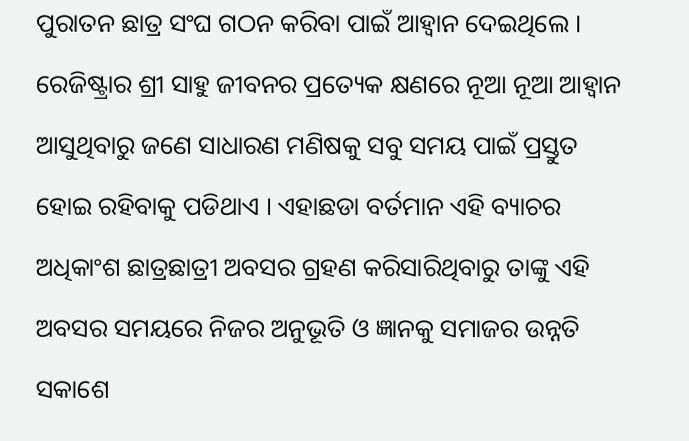ପୁରାତନ ଛାତ୍ର ସଂଘ ଗଠନ କରିବା ପାଇଁ ଆହ୍ୱାନ ଦେଇଥିଲେ । ରେଜିଷ୍ଟ୍ରାର ଶ୍ରୀ ସାହୁ ଜୀବନର ପ୍ରତ୍ୟେକ କ୍ଷଣରେ ନୂଆ ନୂଆ ଆହ୍ୱାନ ଆସୁଥିବାରୁ ଜଣେ ସାଧାରଣ ମଣିଷକୁ ସବୁ ସମୟ ପାଇଁ ପ୍ରସ୍ତୁତ ହୋଇ ରହିବାକୁ ପଡିଥାଏ । ଏହାଛଡା ବର୍ତମାନ ଏହି ବ୍ୟାଚର ଅଧିକାଂଶ ଛାତ୍ରଛାତ୍ରୀ ଅବସର ଗ୍ରହଣ କରିସାରିଥିବାରୁ ତାଙ୍କୁ ଏହି ଅବସର ସମୟରେ ନିଜର ଅନୁଭୂତି ଓ ଜ୍ଞାନକୁ ସମାଜର ଉନ୍ନତି ସକାଶେ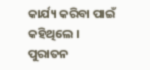କାର୍ଯ୍ୟ କରିବା ପାଇଁ କହିଥିଲେ । ପୁରାତନ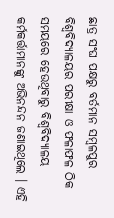ଛାତ୍ର ସଂଘ ପକ୍ଷରୁ ବର୍ତମାନ ସମ୍ବଳପୁର ବିଶ୍ୱବିଦ୍ୟାଳୟର ପରୀକ୍ଷା ଓ ଫଳାଫଳ ଠିକ ସମୟରେ ହେଉଥିବାରୁ ବିଶ୍ୱବିଦ୍ୟାଳୟ କର୍ମକର୍ତ୍ତାମାନଙ୍କୁ ଅଭିନନ୍ଦନ ଜଣାଇଥିଲେ । ଏହି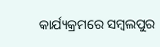କାର୍ଯ୍ୟକ୍ରମରେ ସମ୍ବଲପୁର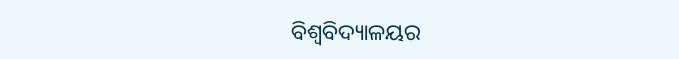ବିଶ୍ୱବିଦ୍ୟାଳୟର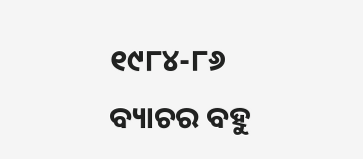୧୯୮୪-୮୬ ବ୍ୟାଚର ବହୁ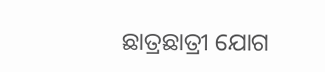ଛାତ୍ରଛାତ୍ରୀ ଯୋଗ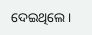ଦେଇଥିଲେ ।